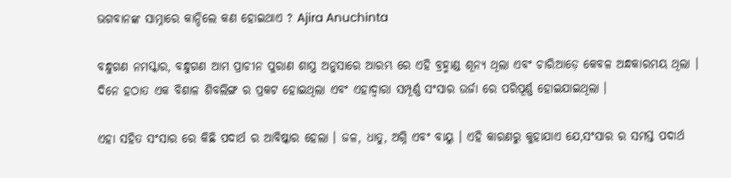ଭଗବାନଙ୍କ ସାମ୍ନାରେ କାନ୍ଦିଲେ କଣ ହୋଇଥାଏ ? Ajira Anuchinta

ବନ୍ଧୁଗଣ ନମସ୍କାର, ବନ୍ଧୁଗଣ ଆମ ପ୍ରାଚୀନ ପୁରାଣ ଶାସ୍ତ୍ର ଅନୁସାରେ ଆରମ୍ଭ ରେ ଏହି ବ୍ରହ୍ମାଣ୍ଡ ଶୂନ୍ୟ ଥିଲା ଏବଂ ଚାରିଆଡ଼େ କେବଳ ଅନ୍ଧକାରମୟ ଥିଲା । ଦିନେ ହଠାତ ଏକ ବିଶାଳ ଶିବଲିଙ୍ଗ ର ପ୍ରକଟ ହୋଇଥିଲା ଏବଂ ଏହାଦ୍ବାରା ସମ୍ପୂର୍ଣ୍ଣ ସଂସାର ଉର୍ଜା ରେ ପରିପୂର୍ଣ୍ଣ ହୋଇଯାଇଥିଲା ।

ଏହା ସହିତ ସଂସାର ରେ କିଛି ପଦାର୍ଥ ର ଆବିଷ୍କାର ହେଲା । ଜଳ, ଧାତୁ, ଅଗ୍ନି ଏବଂ ବାୟୁ । ଏହି କାରଣରୁ କୁହାଯାଏ ଯେ,ସଂସାର ର ସମସ୍ତ ପଦାର୍ଥ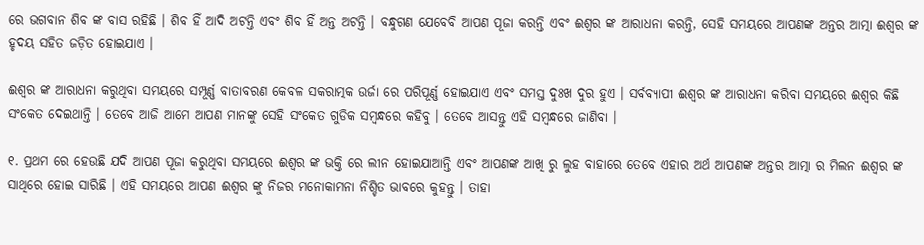ରେ ଭଗବାନ ଶିବ ଙ୍କ ବାସ ରହିଛି । ଶିବ ହିଁ ଆଦି ଅଟନ୍ତି ଏବଂ ଶିବ ହିଁ ଅନ୍ତ ଅଟନ୍ତି । ବନ୍ଧୁଗଣ ଯେବେବି ଆପଣ ପୂଜା କରନ୍ତି ଏବଂ ଈଶ୍ୱର ଙ୍କ ଆରାଧନା କରନ୍ତି, ସେହି ସମୟରେ ଆପଣଙ୍କ ଅନ୍ତର ଆତ୍ମା ଈଶ୍ୱର ଙ୍କ ହୃଦୟ ସହିତ ଜଡ଼ିତ ହୋଇଯାଏ ।

ଈଶ୍ୱର ଙ୍କ ଆରାଧନା କରୁଥିବା ସମୟରେ ସମ୍ପୂର୍ଣ୍ଣ ବାତାବରଣ କେବଳ ସକରାତ୍ମକ ଉର୍ଜା ରେ ପରିପୂର୍ଣ୍ଣ ହୋଇଯାଏ ଏବଂ ସମସ୍ତ ଦୁଃଖ ଦୁର ହୁଏ । ସର୍ବବ୍ୟାପୀ ଈଶ୍ୱର ଙ୍କ ଆରାଧନା କରିବା ସମୟରେ ଈଶ୍ୱର କିଛି ସଂକେତ ଦେଇଥାନ୍ତି । ତେବେ ଆଜି ଆମେ ଆପଣ ମାନଙ୍କୁ ସେହି ସଂକେତ ଗୁଡିକ ସମ୍ବନ୍ଧରେ କହିବୁ । ତେବେ ଆସନ୍ତୁ ଏହି ସମ୍ବନ୍ଧରେ ଜାଣିବା ।

୧. ପ୍ରଥମ ରେ ହେଉଛି ଯଦି ଆପଣ ପୂଜା କରୁଥିବା ସମୟରେ ଈଶ୍ୱର ଙ୍କ ଭକ୍ତି ରେ ଲୀନ ହୋଇଯାଆନ୍ତି ଏବଂ ଆପଣଙ୍କ ଆଖି ରୁ ଲୁହ ବାହାରେ ତେବେ ଏହାର ଅର୍ଥ ଆପଣଙ୍କ ଅନ୍ତର ଆତ୍ମା ର ମିଲନ ଈଶ୍ୱର ଙ୍କ ସାଥିରେ ହୋଇ ସାରିଛି । ଏହି ସମୟରେ ଆପଣ ଈଶ୍ୱର ଙ୍କୁ ନିଜର ମନୋକାମନା ନିଶ୍ଚିତ ଭାବରେ କୁହନ୍ତୁ । ତାହା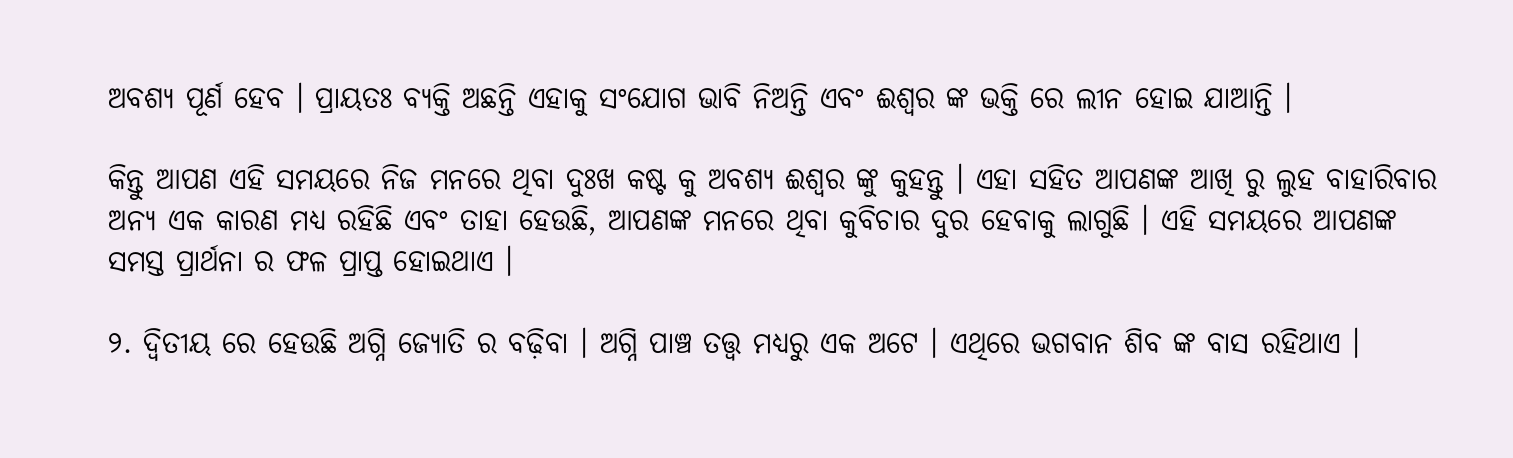ଅବଶ୍ୟ ପୂର୍ଣ ହେବ । ପ୍ରାୟତଃ ବ୍ୟକ୍ତି ଅଛନ୍ତି ଏହାକୁ ସଂଯୋଗ ଭାବି ନିଅନ୍ତି ଏବଂ ଈଶ୍ୱର ଙ୍କ ଭକ୍ତି ରେ ଲୀନ ହୋଇ ଯାଆନ୍ତି ।

କିନ୍ତୁ ଆପଣ ଏହି ସମୟରେ ନିଜ ମନରେ ଥିବା ଦୁଃଖ କଷ୍ଟ କୁ ଅବଶ୍ୟ ଈଶ୍ୱର ଙ୍କୁ କୁହନ୍ତୁ । ଏହା ସହିତ ଆପଣଙ୍କ ଆଖି ରୁ ଲୁହ ବାହାରିବାର ଅନ୍ୟ ଏକ କାରଣ ମଧ୍ୟ ରହିଛି ଏବଂ ତାହା ହେଉଛି, ଆପଣଙ୍କ ମନରେ ଥିବା କୁବିଚାର ଦୁର ହେବାକୁ ଲାଗୁଛି । ଏହି ସମୟରେ ଆପଣଙ୍କ ସମସ୍ତ ପ୍ରାର୍ଥନା ର ଫଳ ପ୍ରାପ୍ତ ହୋଇଥାଏ ।

୨. ଦ୍ଵିତୀୟ ରେ ହେଉଛି ଅଗ୍ନି ଜ୍ୟୋତି ର ବଢ଼ିବା । ଅଗ୍ନି ପାଞ୍ଚ ତତ୍ତ୍ୱ ମଧ୍ୟରୁ ଏକ ଅଟେ । ଏଥିରେ ଭଗବାନ ଶିବ ଙ୍କ ବାସ ରହିଥାଏ ।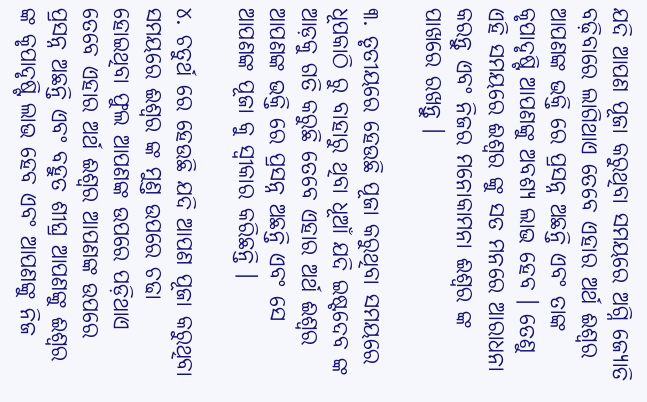ଯଦି ଆପଣ ପୂଜା କରୁଥିବା ସମୟରେ ଅଗ୍ନି ଜ୍ୟୋତି ବଢ଼ିବାରେ ଲାଗିଥାଏ ତେବେ ଏହାର ଅର୍ଥ ଈଶ୍ୱର ଆପଣଙ୍କ ଭକ୍ତି ରେ ପ୍ରସନ୍ନ ଅଛନ୍ତି ଏବଂ ତାଙ୍କ କୃପାଦୃଷ୍ଟି ଆପଣଙ୍କୁ ଅବଶ୍ୟ ଲାଭ ହେବ । ତେଣୁ ଏହି ସମୟରେ ଈଶ୍ୱର ଙ୍କୁ ସତ ମନରେ ଆରାଧନା କରନ୍ତୁ ଏବଂ ନିଜର ମନୋକାମନା ଈଶ୍ୱର ଙ୍କ ପାଖରେ ରଖନ୍ତୁ ।

୩. ତୃତୀୟରେ ହେଉଛି ପୂଜା କରୁଥିବା ସମୟରେ ଧୂପକାଠି ରୁ ବାହାରୁ ଥିବା ଧୂଆଁ ଯଦି ଇଷ୍ଟଦେବ ଙ୍କ ଆଡ଼କୁ ଗତି କରୁଛି ତେବେ ଏହାର ଅର୍ଥ ଈଶ୍ୱର ଆପଣଙ୍କ ଭକ୍ତି ରେ ପ୍ରସନ୍ନ ଅଛନ୍ତି ଏବଂ ସେ ଆପଣଙ୍କ ପୂଜା କୁ ସ୍ୱୀକାର କରିଛନ୍ତି ।

୪. ଚତୁର୍ଥ ରେ ହେଉଛି ଯଦି ଆପଣ ପୂଜା କରୁଥିବା ସମୟରେ ଈଶ୍ୱର ଙ୍କ ମୁଣ୍ତ ଉପରେ ଚଢା ହୋଇଥିବା ଫୁଲ ଆପଣଙ୍କ ଉପରେ ପଡ଼ିଥାଏ ତେବେ ଏହାର ଅର୍ଥ ଈଶ୍ୱର ଆପଣଙ୍କ ଉପରେ ପ୍ରସନ୍ନ ଅଛନ୍ତି ଏବଂ ବହୁତ ଶୀଘ୍ର ଆପଣଙ୍କୁ ଈଶ୍ୱର ଙ୍କ କୃପାଦୃଷ୍ଟି ଲାଭ ହେବ ଏବଂ ଆପଣଙ୍କୁ ନିଜ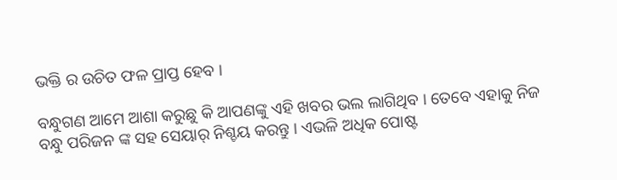ଭକ୍ତି ର ଉଚିତ ଫଳ ପ୍ରାପ୍ତ ହେବ ।

ବନ୍ଧୁଗଣ ଆମେ ଆଶା କରୁଛୁ କି ଆପଣଙ୍କୁ ଏହି ଖବର ଭଲ ଲାଗିଥିବ । ତେବେ ଏହାକୁ ନିଜ ବନ୍ଧୁ ପରିଜନ ଙ୍କ ସହ ସେୟାର୍ ନିଶ୍ଚୟ କରନ୍ତୁ । ଏଭଳି ଅଧିକ ପୋଷ୍ଟ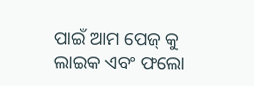ପାଇଁ ଆମ ପେଜ୍ କୁ ଲାଇକ ଏବଂ ଫଲୋ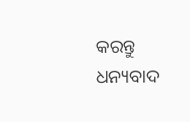କରନ୍ତୁ ଧନ୍ୟବାଦ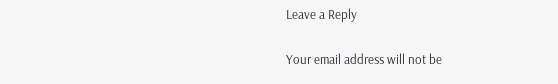Leave a Reply

Your email address will not be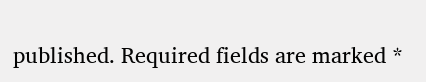published. Required fields are marked *